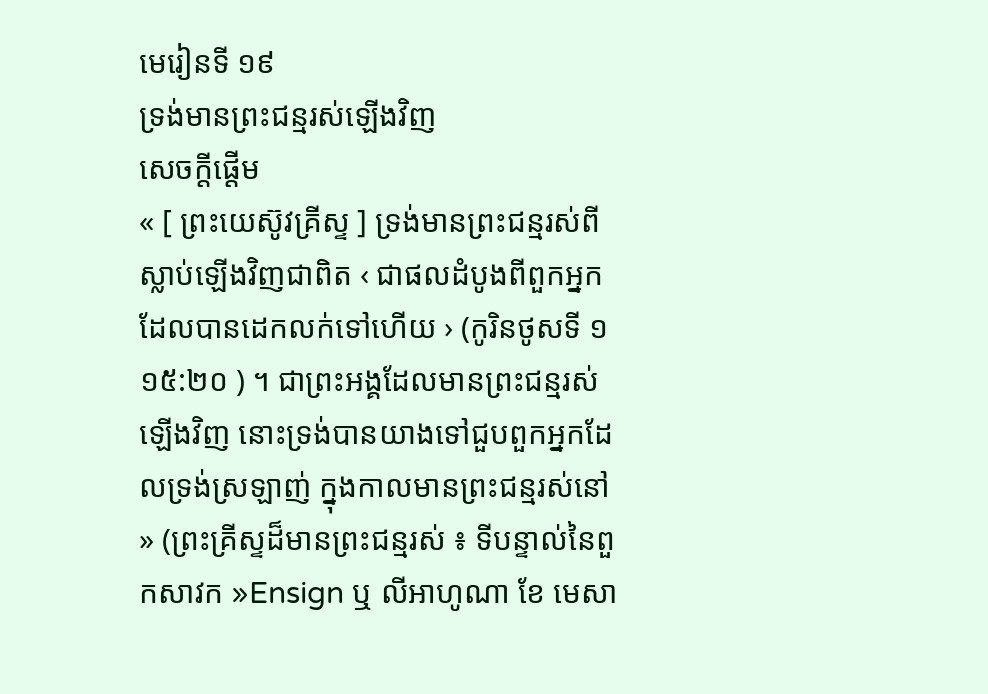មេរៀនទី ១៩
ទ្រង់មានព្រះជន្មរស់ឡើងវិញ
សេចក្ដីផ្ដើម
« [ ព្រះយេស៊ូវគ្រីស្ទ ] ទ្រង់មានព្រះជន្មរស់ពីស្លាប់ឡើងវិញជាពិត ‹ ជាផលដំបូងពីពួកអ្នកដែលបានដេកលក់ទៅហើយ › (កូរិនថូសទី ១ ១៥:២០ ) ។ ជាព្រះអង្គដែលមានព្រះជន្មរស់ឡើងវិញ នោះទ្រង់បានយាងទៅជួបពួកអ្នកដែលទ្រង់ស្រឡាញ់ ក្នុងកាលមានព្រះជន្មរស់នៅ » (ព្រះគ្រីស្ទដ៏មានព្រះជន្មរស់ ៖ ទីបន្ទាល់នៃពួកសាវក »Ensign ឬ លីអាហូណា ខែ មេសា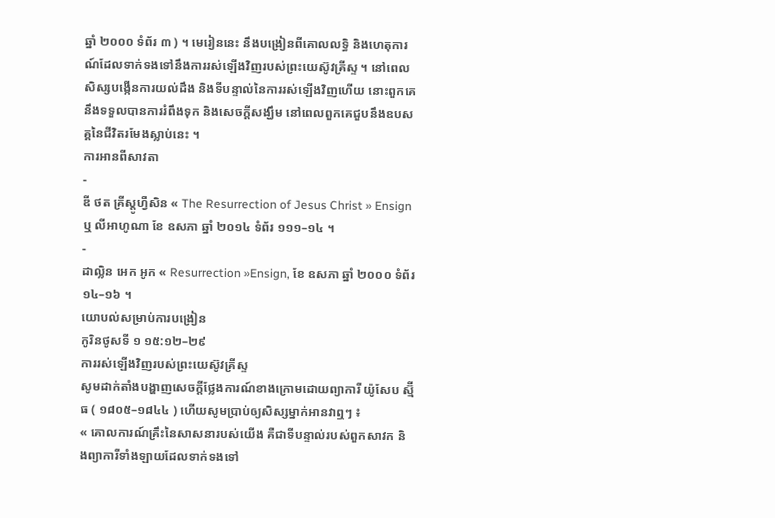ឆ្នាំ ២០០០ ទំព័រ ៣ ) ។ មេរៀននេះ នឹងបង្រៀនពីគោលលទ្ធិ និងហេតុការណ៍ដែលទាក់ទងទៅនឹងការរស់ឡើងវិញរបស់ព្រះយេស៊ូវគ្រីស្ទ ។ នៅពេលសិស្សបង្កើនការយល់ដឹង និងទីបន្ទាល់នៃការរស់ឡើងវិញហើយ នោះពួកគេនឹងទទួលបានការរំពឹងទុក និងសេចក្ដីសង្ឃឹម នៅពេលពួកគេជួបនឹងឧបសគ្គនៃជីវិតរមែងស្លាប់នេះ ។
ការអានពីសាវតា
-
ឌី ថត គ្រីស្តូហ្វឺសិន « The Resurrection of Jesus Christ » Ensign ឬ លីអាហូណា ខែ ឧសភា ឆ្នាំ ២០១៤ ទំព័រ ១១១–១៤ ។
-
ដាល្លិន អេក អូក « Resurrection »Ensign, ខែ ឧសភា ឆ្នាំ ២០០០ ទំព័រ ១៤–១៦ ។
យោបល់សម្រាប់ការបង្រៀន
កូរិនថូសទី ១ ១៥:១២–២៩
ការរស់ឡើងវិញរបស់ព្រះយេស៊ូវគ្រីស្ទ
សូមដាក់តាំងបង្ហាញសេចក្ដីថ្លែងការណ៍ខាងក្រោមដោយព្យាការី យ៉ូសែប ស្ម៊ីធ ( ១៨០៥–១៨៤៤ ) ហើយសូមប្រាប់ឲ្យសិស្សម្នាក់អានវាឮៗ ៖
« គោលការណ៍គ្រឹះនៃសាសនារបស់យើង គឺជាទីបន្ទាល់របស់ពួកសាវក និងព្យាការីទាំងឡាយដែលទាក់ទងទៅ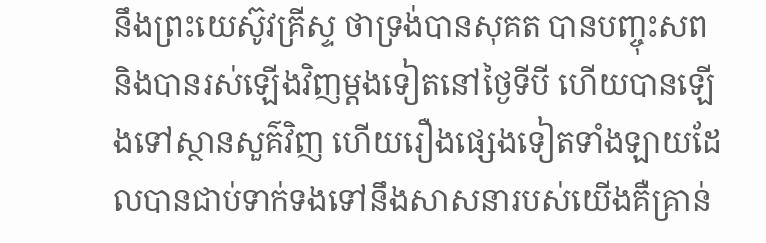នឹងព្រះយេស៊ូវគ្រីស្ទ ថាទ្រង់បានសុគត បានបញ្ចុះសព និងបានរស់ឡើងវិញម្ដងទៀតនៅថ្ងៃទីបី ហើយបានឡើងទៅស្ថានសួគ៌វិញ ហើយរឿងផ្សេងទៀតទាំងឡាយដែលបានជាប់ទាក់ទងទៅនឹងសាសនារបស់យើងគឺគ្រាន់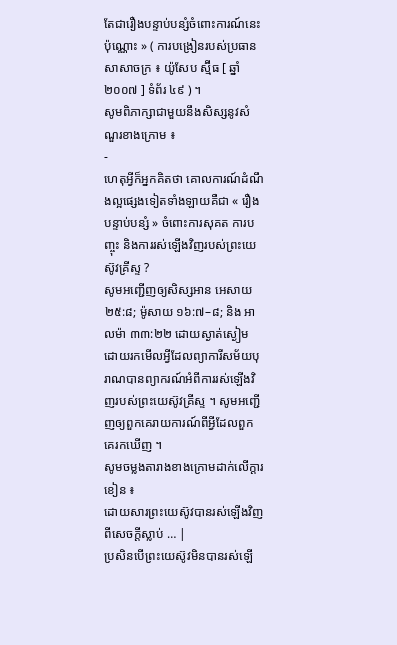តែជារឿងបន្ទាប់បន្សំចំពោះការណ៍នេះប៉ុណ្ណោះ » ( ការបង្រៀនរបស់ប្រធានសាសាចក្រ ៖ យ៉ូសែប ស្ម៊ីធ [ ឆ្នាំ ២០០៧ ] ទំព័រ ៤៩ ) ។
សូមពិភាក្សាជាមួយនឹងសិស្សនូវសំណួរខាងក្រោម ៖
-
ហេតុអ្វីក៏អ្នកគិតថា គោលការណ៍ដំណឹងល្អផ្សេងទៀតទាំងឡាយគឺជា « រឿងបន្ទាប់បន្សំ » ចំពោះការសុគត ការបញ្ចុះ និងការរស់ឡើងវិញរបស់ព្រះយេស៊ូវគ្រីស្ទ ?
សូមអញ្ជើញឲ្យសិស្សអាន អេសាយ ២៥:៨; ម៉ូសាយ ១៦:៧–៨; និង អាលម៉ា ៣៣:២២ ដោយស្ងាត់ស្ងៀម ដោយរកមើលអ្វីដែលព្យាការីសម័យបុរាណបានព្យាករណ៍អំពីការរស់ឡើងវិញរបស់ព្រះយេស៊ូវគ្រីស្ទ ។ សូមអញ្ជើញឲ្យពួកគេរាយការណ៍ពីអ្វីដែលពួកគេរកឃើញ ។
សូមចម្លងតារាងខាងក្រោមដាក់លើក្ដារខៀន ៖
ដោយសារព្រះយេស៊ូវបានរស់ឡើងវិញពីសេចក្ដីស្លាប់ … |
ប្រសិនបើព្រះយេស៊ូវមិនបានរស់ឡើ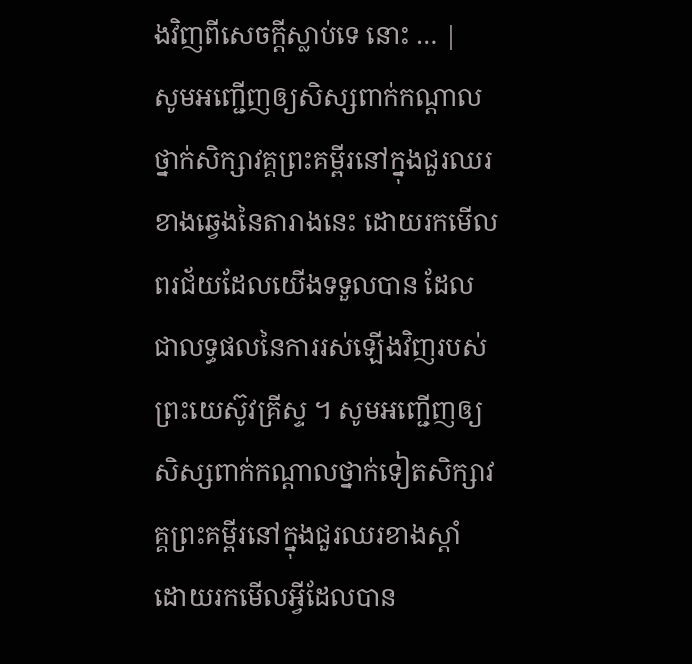ងវិញពីសេចក្ដីស្លាប់ទេ នោះ … |
សូមអញ្ជើញឲ្យសិស្សពាក់កណ្ដាលថ្នាក់សិក្សាវគ្គព្រះគម្ពីរនៅក្នុងជួរឈរខាងឆ្វេងនៃតារាងនេះ ដោយរកមើលពរជ័យដែលយើងទទួលបាន ដែលជាលទ្ធផលនៃការរស់ឡើងវិញរបស់ព្រះយេស៊ូវគ្រីស្ទ ។ សូមអញ្ជើញឲ្យសិស្សពាក់កណ្ដាលថ្នាក់ទៀតសិក្សាវគ្គព្រះគម្ពីរនៅក្នុងជួរឈរខាងស្ដាំ ដោយរកមើលអ្វីដែលបាន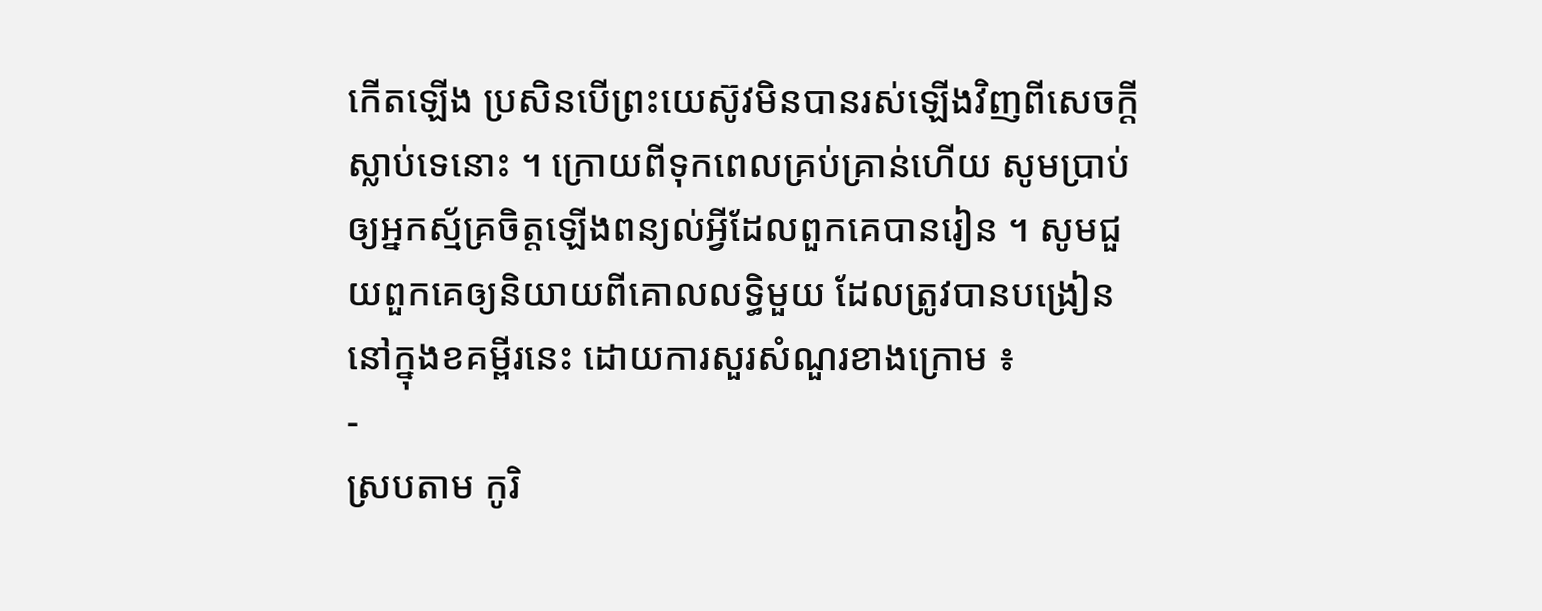កើតឡើង ប្រសិនបើព្រះយេស៊ូវមិនបានរស់ឡើងវិញពីសេចក្ដីស្លាប់ទេនោះ ។ ក្រោយពីទុកពេលគ្រប់គ្រាន់ហើយ សូមប្រាប់ឲ្យអ្នកស្ម័គ្រចិត្តឡើងពន្យល់អ្វីដែលពួកគេបានរៀន ។ សូមជួយពួកគេឲ្យនិយាយពីគោលលទ្ធិមួយ ដែលត្រូវបានបង្រៀននៅក្នុងខគម្ពីរនេះ ដោយការសួរសំណួរខាងក្រោម ៖
-
ស្របតាម កូរិ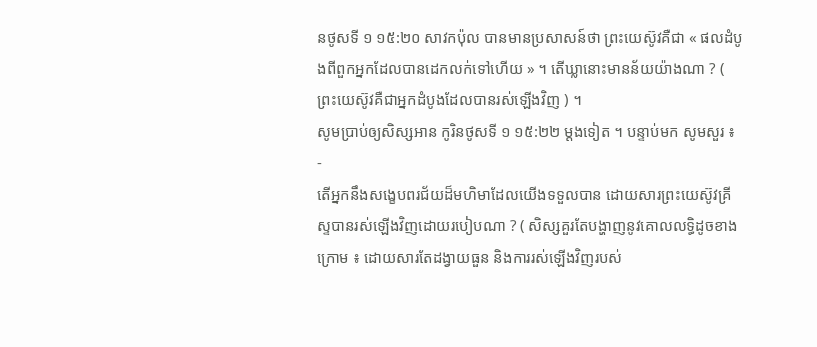នថូសទី ១ ១៥:២០ សាវកប៉ុល បានមានប្រសាសន៍ថា ព្រះយេស៊ូវគឺជា « ផលដំបូងពីពួកអ្នកដែលបានដេកលក់ទៅហើយ » ។ តើឃ្លានោះមានន័យយ៉ាងណា ? ( ព្រះយេស៊ូវគឺជាអ្នកដំបូងដែលបានរស់ឡើងវិញ ) ។
សូមប្រាប់ឲ្យសិស្សអាន កូរិនថូសទី ១ ១៥:២២ ម្ដងទៀត ។ បន្ទាប់មក សូមសួរ ៖
-
តើអ្នកនឹងសង្ខេបពរជ័យដ៏មហិមាដែលយើងទទួលបាន ដោយសារព្រះយេស៊ូវគ្រីស្ទបានរស់ឡើងវិញដោយរបៀបណា ? ( សិស្សគួរតែបង្ហាញនូវគោលលទ្ធិដូចខាងក្រោម ៖ ដោយសារតែដង្វាយធួន និងការរស់ឡើងវិញរបស់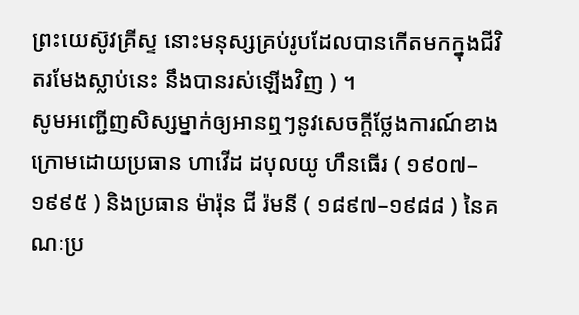ព្រះយេស៊ូវគ្រីស្ទ នោះមនុស្សគ្រប់រូបដែលបានកើតមកក្នុងជីវិតរមែងស្លាប់នេះ នឹងបានរស់ឡើងវិញ ) ។
សូមអញ្ជើញសិស្សម្នាក់ឲ្យអានឮៗនូវសេចក្ដីថ្លែងការណ៍ខាងក្រោមដោយប្រធាន ហាវើដ ដបុលយូ ហឹនធើរ ( ១៩០៧–១៩៩៥ ) និងប្រធាន ម៉ារ៉ុន ជី រ៉មនី ( ១៨៩៧–១៩៨៨ ) នៃគណៈប្រ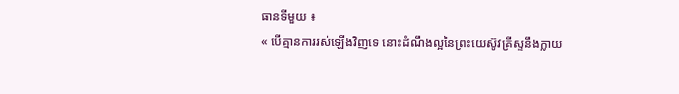ធានទីមួយ ៖
« បើគ្មានការរស់ឡើងវិញទេ នោះដំណឹងល្អនៃព្រះយេស៊ូវគ្រីស្ទនឹងក្លាយ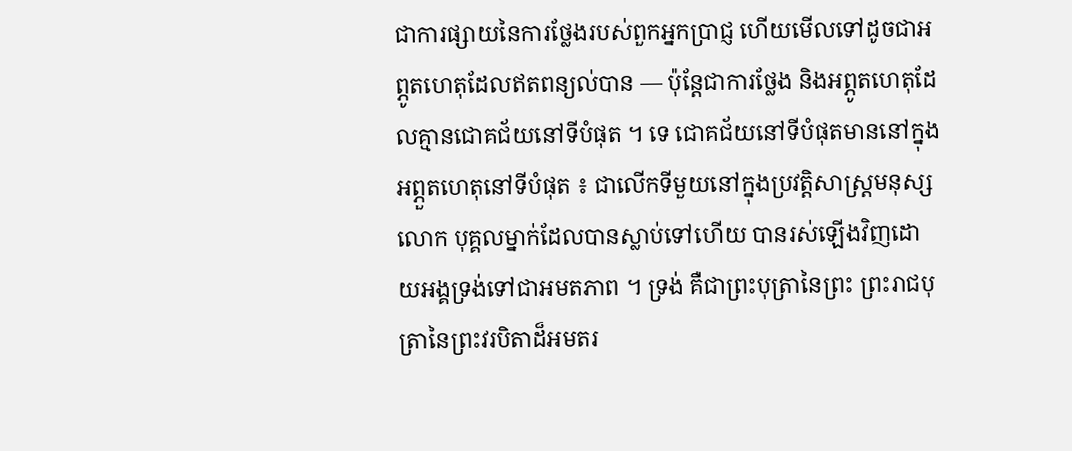ជាការផ្សាយនៃការថ្លែងរបស់ពួកអ្នកប្រាជ្ញ ហើយមើលទៅដូចជាអព្ភូតហេតុដែលឥតពន្យល់បាន — ប៉ុន្ដែជាការថ្លែង និងអព្ភូតហេតុដែលគ្មានជោគជ័យនៅទីបំផុត ។ ទេ ជោគជ័យនៅទីបំផុតមាននៅក្នុងអព្ភួតហេតុនៅទីបំផុត ៖ ជាលើកទីមួយនៅក្នុងប្រវត្តិសាស្ដ្រមនុស្សលោក បុគ្គលម្នាក់ដែលបានស្លាប់ទៅហើយ បានរស់ឡើងវិញដោយអង្គទ្រង់ទៅជាអមតភាព ។ ទ្រង់ គឺជាព្រះបុត្រានៃព្រះ ព្រះរាជបុត្រានៃព្រះវរបិតាដ៏អមតរ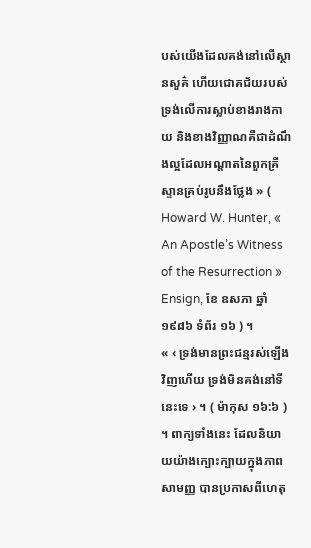បស់យើងដែលគង់នៅលើស្ថានសួគ៌ ហើយជោគជ័យរបស់ទ្រង់លើការស្លាប់ខាងរាងកាយ និងខាងវិញ្ញាណគឺជាដំណឹងល្អដែលអណ្ដាតនៃពួកគ្រីស្ទានគ្រប់រូបនឹងថ្លែង » ( Howard W. Hunter, « An Apostle’s Witness of the Resurrection » Ensign, ខែ ឧសភា ឆ្នាំ ១៩៨៦ ទំព័រ ១៦ ) ។
« ‹ ទ្រង់មានព្រះជន្មរស់ឡើងវិញហើយ ទ្រង់មិនគង់នៅទីនេះទេ › ។ ( ម៉ាកុស ១៦:៦ ) ។ ពាក្យទាំងនេះ ដែលនិយាយយ៉ាងក្បោះក្បាយក្នុងភាពសាមញ្ញ បានប្រកាសពីហេតុ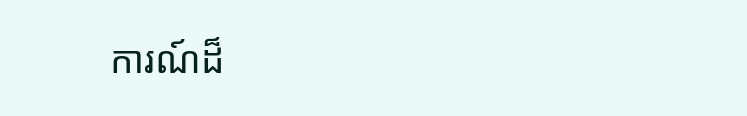ការណ៍ដ៏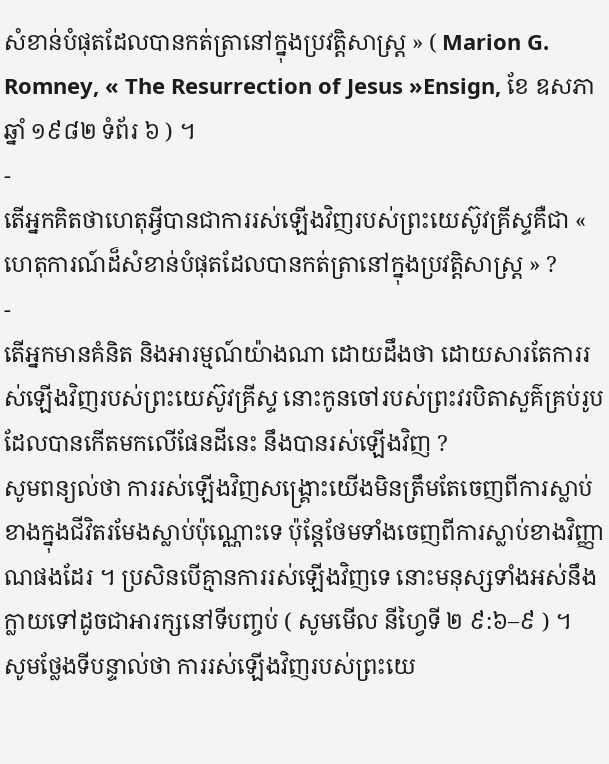សំខាន់បំផុតដែលបានកត់ត្រានៅក្នុងប្រវត្តិសាស្ដ្រ » ( Marion G. Romney, « The Resurrection of Jesus »Ensign, ខែ ឧសភា ឆ្នាំ ១៩៨២ ទំព័រ ៦ ) ។
-
តើអ្នកគិតថាហេតុអ្វីបានជាការរស់ឡើងវិញរបស់ព្រះយេស៊ូវគ្រីស្ទគឺជា « ហេតុការណ៍ដ៏សំខាន់បំផុតដែលបានកត់ត្រានៅក្នុងប្រវត្តិសាស្ដ្រ » ?
-
តើអ្នកមានគំនិត និងអារម្មណ៍យ៉ាងណា ដោយដឹងថា ដោយសារតែការរស់ឡើងវិញរបស់ព្រះយេស៊ូវគ្រីស្ទ នោះកូនចៅរបស់ព្រះវរបិតាសួគ៌គ្រប់រូបដែលបានកើតមកលើផែនដីនេះ នឹងបានរស់ឡើងវិញ ?
សូមពន្យល់ថា ការរស់ឡើងវិញសង្គ្រោះយើងមិនត្រឹមតែចេញពីការស្លាប់ខាងក្នុងជីវិតរមែងស្លាប់ប៉ុណ្ណោះទេ ប៉ុន្ដែថែមទាំងចេញពីការស្លាប់ខាងវិញ្ញាណផងដែរ ។ ប្រសិនបើគ្មានការរស់ឡើងវិញទេ នោះមនុស្សទាំងអស់នឹងក្លាយទៅដូចជាអារក្សនៅទីបញ្ចប់ ( សូមមើល នីហ្វៃទី ២ ៩:៦–៩ ) ។
សូមថ្លែងទីបន្ទាល់ថា ការរស់ឡើងវិញរបស់ព្រះយេ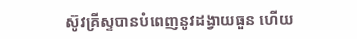ស៊ូវគ្រីស្ទបានបំពេញនូវដង្វាយធួន ហើយ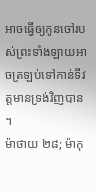អាចធ្វើឲ្យកូនចៅរបស់ព្រះទាំងឡាយអាចត្រឡប់ទៅកាន់ទីវត្តមានទ្រង់វិញបាន ។
ម៉ាថាយ ២៨; ម៉ាកុ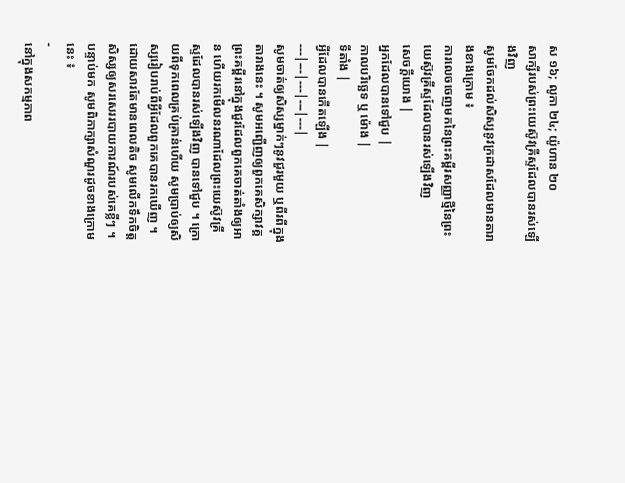ស ១៦; លូកា ២៤; យ៉ូហាន ២០
សាក្សីរបស់ព្រះយេស៊ូវគ្រីស្ទដែលបានរស់ឡើងវិញ
សូមចែកដល់សិស្សនូវក្រដាសដែលមានតារាងខាងក្រោម ៖
ការលេចចេញមកនៃព្រះគម្ពីរសញ្ញាថ្មីនៃព្រះយេស៊ូវគ្រីស្ទដែលបានរស់ឡើងវិញ
សេចក្ដីយោង |
អ្នកដែលបានទៅជួប |
កាលបរិច្ឆេទ ឬ ម៉ោង |
ទីតាំង |
អ្វីដែលបានកើតឡើង |
---|---|---|---|---|
សូមចាត់ឲ្យសិស្សម្នាក់ៗនូវជួរមួយ ឬពីរពីក្នុងតារាងនេះ ។ សូមអញ្ជើញឲ្យពួកគេសិក្សាវគ្គព្រះគម្ពីរនៅក្នុងជួរដែលពួកគេចាត់តាំងឲ្យអាន ហើយរកមើលនរណាដែលព្រះយេស៊ូវគ្រីស្ទដែលបានរស់ឡើងវិញ បានទៅជួប ។ ក្រោយពីទុកពេលគ្រប់គ្រាន់ហើយ សូមប្រាប់ឲ្យសិស្សរៀបរាប់ពីអ្វីដែលពួកគេបានរកឃើញ ។ ដោយសារតែមានពេលតិច សូមលើកទឹកចិត្តសិស្សឲ្យសរសេររបាយការណ៍របស់គេខ្លីៗ ។ បន្ទាប់មក សូមពិភាក្សាសំណួរដូចខាងក្រោមនេះ ៖
-
នៅក្នុងសកម្មភាព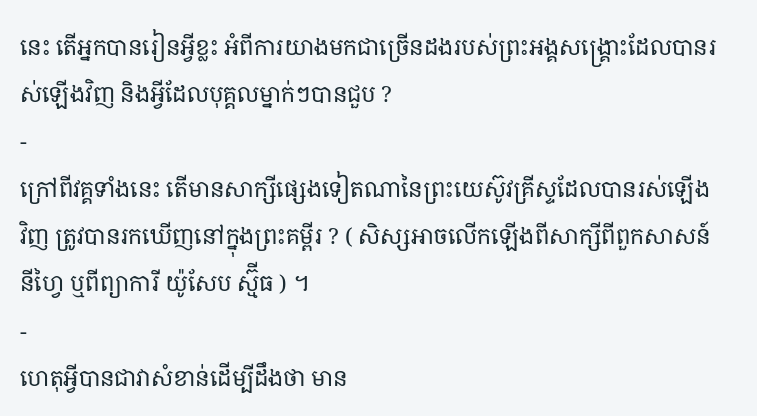នេះ តើអ្នកបានរៀនអ្វីខ្លះ អំពីការយាងមកជាច្រើនដងរបស់ព្រះអង្គសង្គ្រោះដែលបានរស់ឡើងវិញ និងអ្វីដែលបុគ្គលម្នាក់ៗបានជួប ?
-
ក្រៅពីវគ្គទាំងនេះ តើមានសាក្សីផ្សេងទៀតណានៃព្រះយេស៊ូវគ្រីស្ទដែលបានរស់ឡើងវិញ ត្រូវបានរកឃើញនៅក្នុងព្រះគម្ពីរ ? ( សិស្សអាចលើកឡើងពីសាក្សីពីពួកសាសន៍នីហ្វៃ ឬពីព្យាការី យ៉ូសែប ស្ម៊ីធ ) ។
-
ហេតុអ្វីបានជាវាសំខាន់ដើម្បីដឹងថា មាន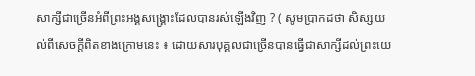សាក្សីជាច្រើនអំពីព្រះអង្គសង្គ្រោះដែលបានរស់ឡើងវិញ ? ( សូមប្រាកដថា សិស្សយល់ពីសេចក្ដីពិតខាងក្រោមនេះ ៖ ដោយសារបុគ្គលជាច្រើនបានធ្វើជាសាក្សីដល់ព្រះយេ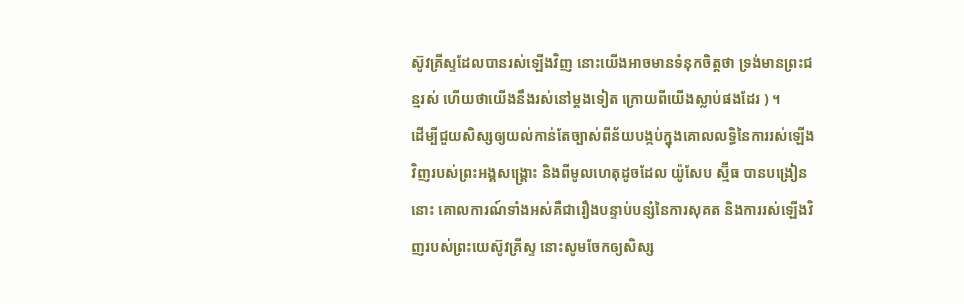ស៊ូវគ្រីស្ទដែលបានរស់ឡើងវិញ នោះយើងអាចមានទំនុកចិត្តថា ទ្រង់មានព្រះជន្មរស់ ហើយថាយើងនឹងរស់នៅម្ដងទៀត ក្រោយពីយើងស្លាប់ផងដែរ ) ។
ដើម្បីជួយសិស្សឲ្យយល់កាន់តែច្បាស់ពីន័យបង្កប់ក្នុងគោលលទ្ធិនៃការរស់ឡើងវិញរបស់ព្រះអង្គសង្គ្រោះ និងពីមូលហេតុដូចដែល យ៉ូសែប ស្ម៊ីធ បានបង្រៀននោះ គោលការណ៍ទាំងអស់គឺជារឿងបន្ទាប់បន្សំនៃការសុគត និងការរស់ឡើងវិញរបស់ព្រះយេស៊ូវគ្រីស្ទ នោះសូមចែកឲ្យសិស្ស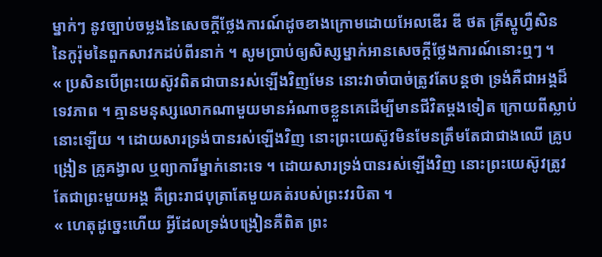ម្នាក់ៗ នូវច្បាប់ចម្លងនៃសេចក្ដីថ្លែងការណ៍ដូចខាងក្រោមដោយអែលឌើរ ឌី ថត គ្រីស្តូហ្វឺសិន នៃកូរ៉ុមនៃពួកសាវកដប់ពីរនាក់ ។ សូមប្រាប់ឲ្យសិស្សម្នាក់អានសេចក្ដីថ្លែងការណ៍នោះឮៗ ។
« ប្រសិនបើព្រះយេស៊ូវពិតជាបានរស់ឡើងវិញមែន នោះវាចាំបាច់ត្រូវតែបន្ដថា ទ្រង់គឺជាអង្គដ៏ទេវភាព ។ គ្មានមនុស្សលោកណាមួយមានអំណាចខ្លួនគេដើម្បីមានជីវិតម្ដងទៀត ក្រោយពីស្លាប់នោះឡើយ ។ ដោយសារទ្រង់បានរស់ឡើងវិញ នោះព្រះយេស៊ូវមិនមែនត្រឹមតែជាជាងឈើ គ្រូបង្រៀន គ្រូគង្វាល ឬព្យាការីម្នាក់នោះទេ ។ ដោយសារទ្រង់បានរស់ឡើងវិញ នោះព្រះយេស៊ូវត្រូវតែជាព្រះមួយអង្គ គឺព្រះរាជបុត្រាតែមួយគត់របស់ព្រះវរបិតា ។
« ហេតុដូច្នេះហើយ អ្វីដែលទ្រង់បង្រៀនគឺពិត ព្រះ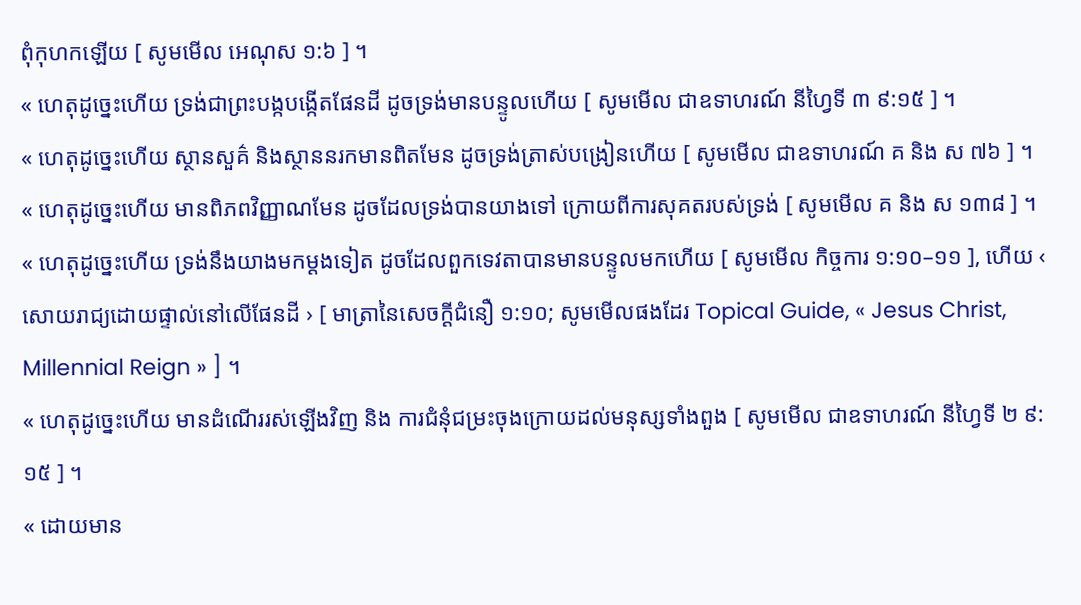ពុំកុហកឡើយ [ សូមមើល អេណុស ១:៦ ] ។
« ហេតុដូច្នេះហើយ ទ្រង់ជាព្រះបង្កបង្កើតផែនដី ដូចទ្រង់មានបន្ទូលហើយ [ សូមមើល ជាឧទាហរណ៍ នីហ្វៃទី ៣ ៩:១៥ ] ។
« ហេតុដូច្នេះហើយ ស្ថានសួគ៌ និងស្ថាននរកមានពិតមែន ដូចទ្រង់ត្រាស់បង្រៀនហើយ [ សូមមើល ជាឧទាហរណ៍ គ និង ស ៧៦ ] ។
« ហេតុដូច្នេះហើយ មានពិភពវិញ្ញាណមែន ដូចដែលទ្រង់បានយាងទៅ ក្រោយពីការសុគតរបស់ទ្រង់ [ សូមមើល គ និង ស ១៣៨ ] ។
« ហេតុដូច្នេះហើយ ទ្រង់នឹងយាងមកម្ដងទៀត ដូចដែលពួកទេវតាបានមានបន្ទូលមកហើយ [ សូមមើល កិច្ចការ ១:១០–១១ ], ហើយ ‹ សោយរាជ្យដោយផ្ទាល់នៅលើផែនដី › [ មាត្រានៃសេចក្ដីជំនឿ ១:១០; សូមមើលផងដែរ Topical Guide, « Jesus Christ, Millennial Reign » ] ។
« ហេតុដូច្នេះហើយ មានដំណើររស់ឡើងវិញ និង ការជំនុំជម្រះចុងក្រោយដល់មនុស្សទាំងពួង [ សូមមើល ជាឧទាហរណ៍ នីហ្វៃទី ២ ៩:១៥ ] ។
« ដោយមាន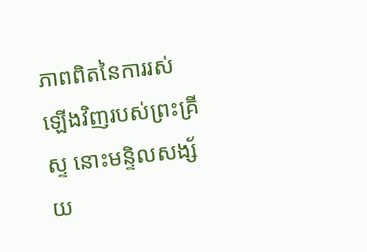ភាពពិតនៃការរស់ឡើងវិញរបស់ព្រះគ្រីស្ទ នោះមន្ទិលសង្ស័យ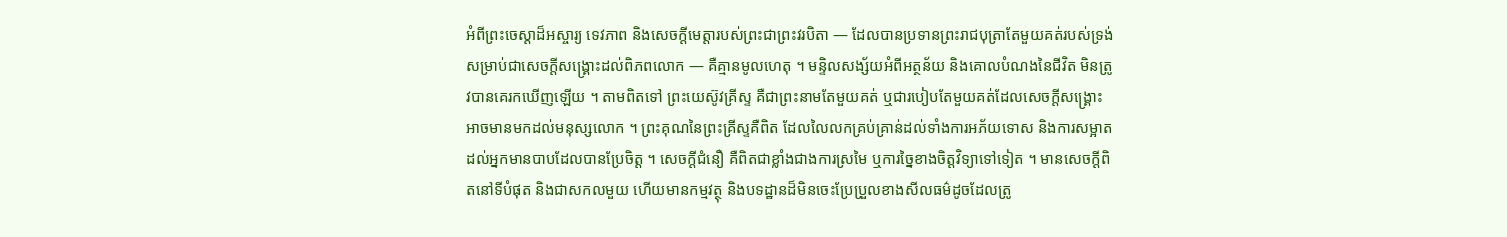អំពីព្រះចេស្ដាដ៏អស្ចារ្យ ទេវភាព និងសេចក្ដីមេត្តារបស់ព្រះជាព្រះវរបិតា — ដែលបានប្រទានព្រះរាជបុត្រាតែមួយគត់របស់ទ្រង់ សម្រាប់ជាសេចក្ដីសង្គ្រោះដល់ពិភពលោក — គឺគ្មានមូលហេតុ ។ មន្ទិលសង្ស័យអំពីអត្ថន័យ និងគោលបំណងនៃជីវិត មិនត្រូវបានគេរកឃើញឡើយ ។ តាមពិតទៅ ព្រះយេស៊ូវគ្រីស្ទ គឺជាព្រះនាមតែមួយគត់ ឬជារបៀបតែមួយគត់ដែលសេចក្ដីសង្គ្រោះអាចមានមកដល់មនុស្សលោក ។ ព្រះគុណនៃព្រះគ្រីស្ទគឺពិត ដែលលៃលកគ្រប់គ្រាន់ដល់ទាំងការអភ័យទោស និងការសម្អាតដល់អ្នកមានបាបដែលបានប្រែចិត្ត ។ សេចក្ដីជំនឿ គឺពិតជាខ្លាំងជាងការស្រមៃ ឬការច្នៃខាងចិត្តវិទ្យាទៅទៀត ។ មានសេចក្ដីពិតនៅទីបំផុត និងជាសកលមួយ ហើយមានកម្មវត្ថុ និងបទដ្ឋានដ៏មិនចេះប្រែប្រួលខាងសីលធម៌ដូចដែលត្រូ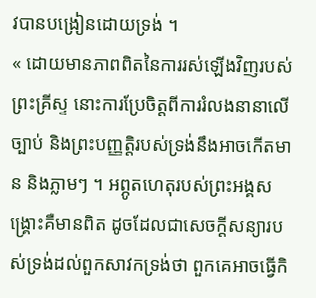វបានបង្រៀនដោយទ្រង់ ។
« ដោយមានភាពពិតនៃការរស់ឡើងវិញរបស់ព្រះគ្រីស្ទ នោះការប្រែចិត្តពីការរំលងនានាលើច្បាប់ និងព្រះបញ្ញត្តិរបស់ទ្រង់នឹងអាចកើតមាន និងភ្លាមៗ ។ អព្ភូតហេតុរបស់ព្រះអង្គសង្គ្រោះគឺមានពិត ដូចដែលជាសេចក្ដីសន្យារបស់ទ្រង់ដល់ពួកសាវកទ្រង់ថា ពួកគេអាចធ្វើកិ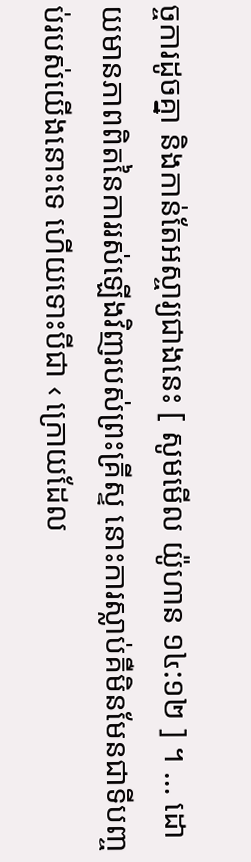ច្ចការដូចគ្នា និងកាន់តែអស្ចារ្យជាងនេះ [ សូមមើល យ៉ូហាន ១៤:១២ ] ។ … ដោយមានភាពពិតនៃការរស់ឡើងវិញរបស់ព្រះគ្រីស្ទ នោះការស្លាប់គឺមិនមែនជាទីបញ្ចប់របស់យើងនោះទេ ហើយទោះបីជា ‹ ក្រោយដែល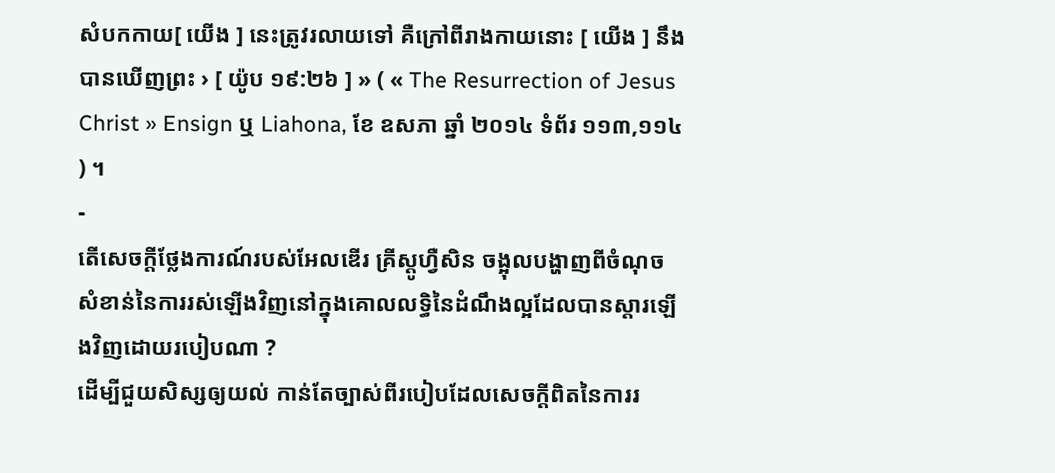សំបកកាយ[ យើង ] នេះត្រូវរលាយទៅ គឺក្រៅពីរាងកាយនោះ [ យើង ] នឹងបានឃើញព្រះ › [ យ៉ូប ១៩:២៦ ] » ( « The Resurrection of Jesus Christ » Ensign ឬ Liahona, ខែ ឧសភា ឆ្នាំ ២០១៤ ទំព័រ ១១៣,១១៤ ) ។
-
តើសេចក្ដីថ្លែងការណ៍របស់អែលឌើរ គ្រីស្តូហ្វឺសិន ចង្អុលបង្ហាញពីចំណុចសំខាន់នៃការរស់ឡើងវិញនៅក្នុងគោលលទ្ធិនៃដំណឹងល្អដែលបានស្ដារឡើងវិញដោយរបៀបណា ?
ដើម្បីជួយសិស្សឲ្យយល់ កាន់តែច្បាស់ពីរបៀបដែលសេចក្ដីពិតនៃការរ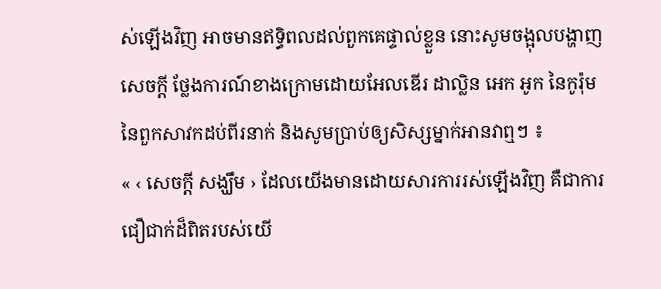ស់ឡើងវិញ អាចមានឥទ្ធិពលដល់ពួកគេផ្ទាល់ខ្លួន នោះសូមចង្អុលបង្ហាញសេចក្ដី ថ្លែងការណ៍ខាងក្រោមដោយអែលឌើរ ដាល្លិន អេក អូក នៃកូរ៉ុមនៃពួកសាវកដប់ពីរនាក់ និងសូមប្រាប់ឲ្យសិស្សម្នាក់អានវាឮៗ ៖
« ‹ សេចក្ដី សង្ឃឹម › ដែលយើងមានដោយសារការរស់ឡើងវិញ គឺជាការជឿជាក់ដ៏ពិតរបស់យើ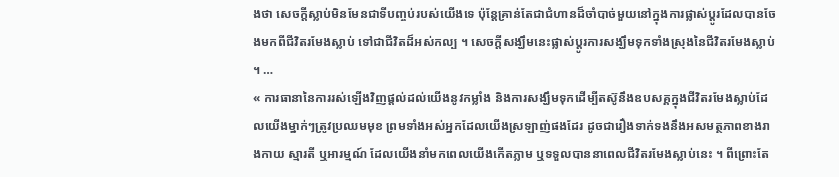ងថា សេចក្ដីស្លាប់មិនមែនជាទីបញ្ចប់របស់យើងទេ ប៉ុន្ដែគ្រាន់តែជាជំហានដ៏ចាំបាច់មួយនៅក្នុងការផ្លាស់ប្ដូរដែលបានចែងមកពីជីវិតរមែងស្លាប់ ទៅជាជីវិតដ៏អស់កល្ប ។ សេចក្ដីសង្ឃឹមនេះផ្លាស់ប្ដូរការសង្ឃឹមទុកទាំងស្រុងនៃជីវិតរមែងស្លាប់ ។ …
« ការធានានៃការរស់ឡើងវិញផ្ដល់ដល់យើងនូវកម្លាំង និងការសង្ឃឹមទុកដើម្បីតស៊ូនឹងឧបសគ្គក្នុងជីវិតរមែងស្លាប់ដែលយើងម្នាក់ៗត្រូវប្រឈមមុខ ព្រមទាំងអស់អ្នកដែលយើងស្រឡាញ់ផងដែរ ដូចជារឿងទាក់ទងនឹងអសមត្ថភាពខាងរាងកាយ ស្មារតី ឬអារម្មណ៍ ដែលយើងនាំមកពេលយើងកើតភ្លាម ឬទទួលបាននាពេលជីវិតរមែងស្លាប់នេះ ។ ពីព្រោះតែ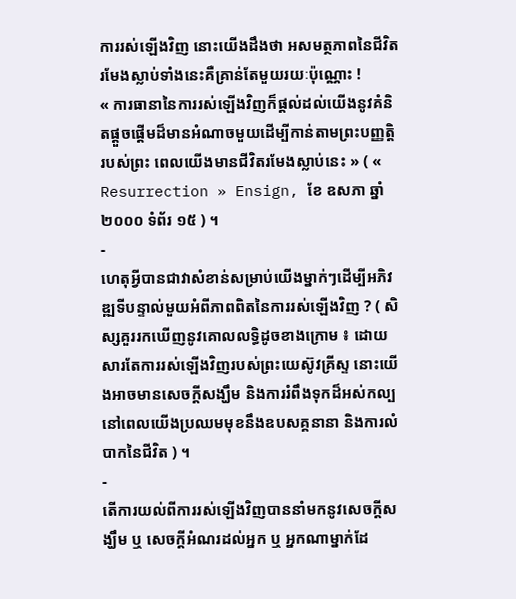ការរស់ឡើងវិញ នោះយើងដឹងថា អសមត្ថភាពនៃជីវិតរមែងស្លាប់ទាំងនេះគឺគ្រាន់តែមួយរយៈប៉ុណ្ណោះ !
« ការធានានៃការរស់ឡើងវិញក៏ផ្ដល់ដល់យើងនូវគំនិតផ្ដួចផ្ដើមដ៏មានអំណាចមួយដើម្បីកាន់តាមព្រះបញ្ញតិ្តរបស់ព្រះ ពេលយើងមានជីវិតរមែងស្លាប់នេះ » ( « Resurrection » Ensign, ខែ ឧសភា ឆ្នាំ ២០០០ ទំព័រ ១៥ ) ។
-
ហេតុអ្វីបានជាវាសំខាន់សម្រាប់យើងម្នាក់ៗដើម្បីអភិវឌ្ឍទីបន្ទាល់មួយអំពីភាពពិតនៃការរស់ឡើងវិញ ? ( សិស្សគួររកឃើញនូវគោលលទ្ធិដូចខាងក្រោម ៖ ដោយសារតែការរស់ឡើងវិញរបស់ព្រះយេស៊ូវគ្រីស្ទ នោះយើងអាចមានសេចក្ដីសង្ឃឹម និងការរំពឹងទុកដ៏អស់កល្ប នៅពេលយើងប្រឈមមុខនឹងឧបសគ្គនានា និងការលំបាកនៃជីវិត ) ។
-
តើការយល់ពីការរស់ឡើងវិញបាននាំមកនូវសេចក្ដីសង្ឃឹម ឬ សេចក្ដីអំណរដល់អ្នក ឬ អ្នកណាម្នាក់ដែ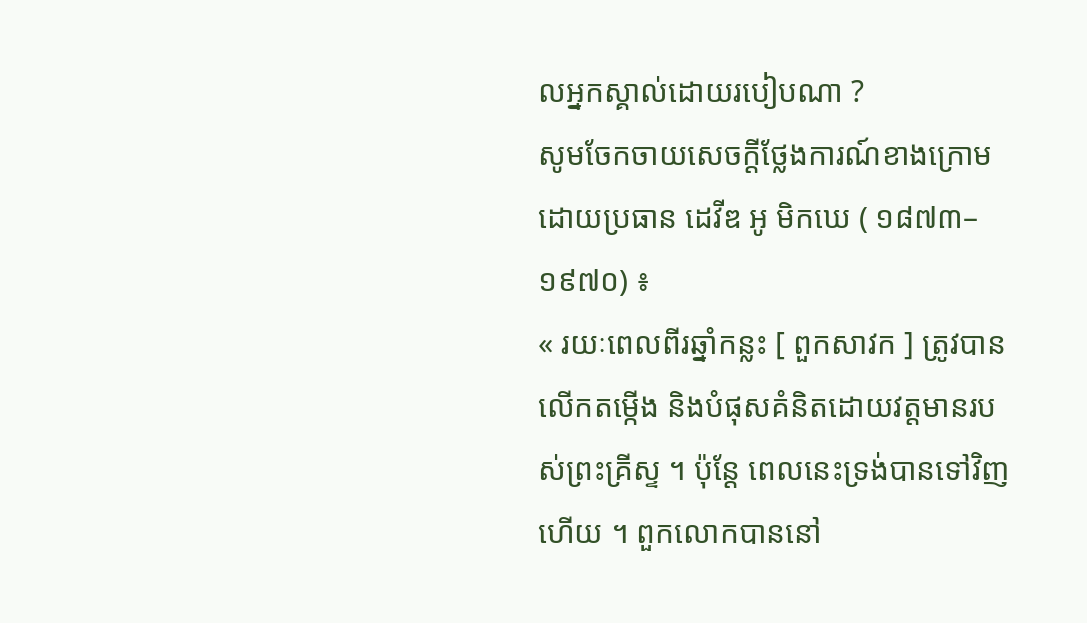លអ្នកស្គាល់ដោយរបៀបណា ?
សូមចែកចាយសេចក្ដីថ្លែងការណ៍ខាងក្រោមដោយប្រធាន ដេវីឌ អូ មិកឃេ ( ១៨៧៣–១៩៧០) ៖
« រយៈពេលពីរឆ្នាំកន្លះ [ ពួកសាវក ] ត្រូវបានលើកតម្កើង និងបំផុសគំនិតដោយវត្តមានរបស់ព្រះគ្រីស្ទ ។ ប៉ុន្ដែ ពេលនេះទ្រង់បានទៅវិញហើយ ។ ពួកលោកបាននៅ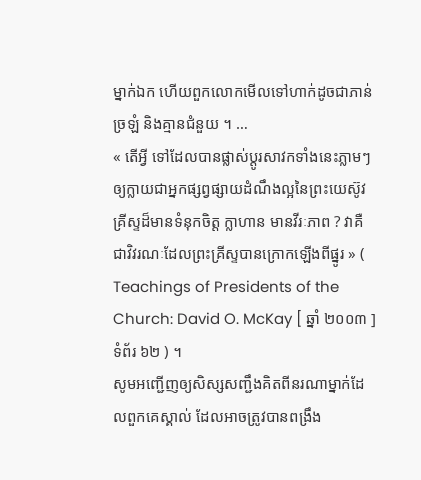ម្នាក់ឯក ហើយពួកលោកមើលទៅហាក់ដូចជាភាន់ច្រឡំ និងគ្មានជំនួយ ។ …
« តើអ្វី ទៅដែលបានផ្លាស់ប្ដូរសាវកទាំងនេះភ្លាមៗឲ្យក្លាយជាអ្នកផ្សព្វផ្សាយដំណឹងល្អនៃព្រះយេស៊ូវគ្រីស្ទដ៏មានទំនុកចិត្ត ក្លាហាន មានវីរៈភាព ? វាគឺជាវិវរណៈដែលព្រះគ្រីស្ទបានក្រោកឡើងពីផ្នូរ » ( Teachings of Presidents of the Church: David O. McKay [ ឆ្នាំ ២០០៣ ] ទំព័រ ៦២ ) ។
សូមអញ្ជើញឲ្យសិស្សសញ្ជឹងគិតពីនរណាម្នាក់ដែលពួកគេស្គាល់ ដែលអាចត្រូវបានពង្រឹង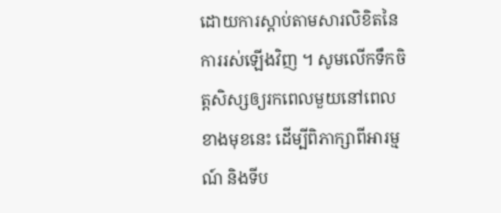ដោយការស្ដាប់តាមសារលិខិតនៃការរស់ឡើងវិញ ។ សូមលើកទឹកចិត្តសិស្សឲ្យរកពេលមួយនៅពេលខាងមុខនេះ ដើម្បីពិភាក្សាពីអារម្មណ៍ និងទីប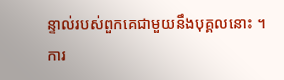ន្ទាល់របស់ពួកគេជាមួយនឹងបុគ្គលនោះ ។
ការ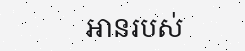អានរបស់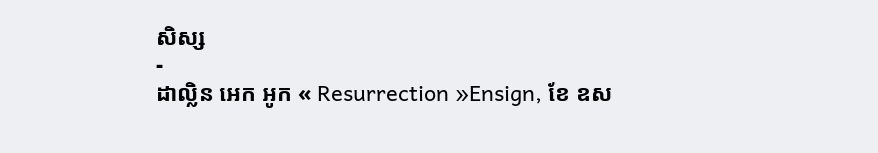សិស្ស
-
ដាល្លិន អេក អូក « Resurrection »Ensign, ខែ ឧស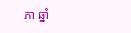ភា ឆ្នាំ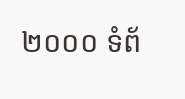២០០០ ទំព័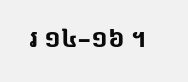រ ១៤–១៦ ។